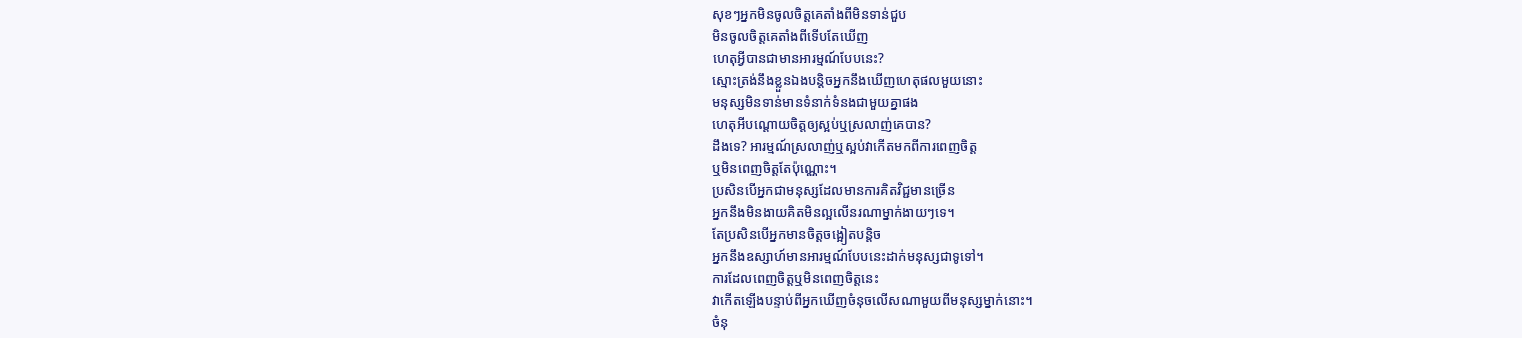សុខៗអ្នកមិនចូលចិត្តគេតាំងពីមិនទាន់ជួប
មិនចូលចិត្តគេតាំងពីទើបតែឃើញ
ហេតុអ្វីបានជាមានអារម្មណ៍បែបនេះ?
ស្មោះត្រង់នឹងខ្លួនឯងបន្តិចអ្នកនឹងឃើញហេតុផលមួយនោះ
មនុស្សមិនទាន់មានទំនាក់ទំនងជាមួយគ្នាផង
ហេតុអីបណ្តោយចិត្តឲ្យស្អប់ឬស្រលាញ់គេបាន?
ដឹងទេ? អារម្មណ៍ស្រលាញ់ឬស្អប់វាកើតមកពីការពេញចិត្ត
ឬមិនពេញចិត្តតែប៉ុណ្ណោះ។
ប្រសិនបើអ្នកជាមនុស្សដែលមានការគិតវិជ្ជមានច្រើន
អ្នកនឹងមិនងាយគិតមិនល្អលើនរណាម្នាក់ងាយៗទេ។
តែប្រសិនបើអ្នកមានចិត្តចង្អៀតបន្តិច
អ្នកនឹងឧស្សាហ៍មានអារម្មណ៍បែបនេះដាក់មនុស្សជាទូទៅ។
ការដែលពេញចិត្តឬមិនពេញចិត្តនេះ
វាកើតឡើងបន្ទាប់ពីអ្នកឃើញចំនុចលើសណាមួយពីមនុស្សម្នាក់នោះ។
ចំនុ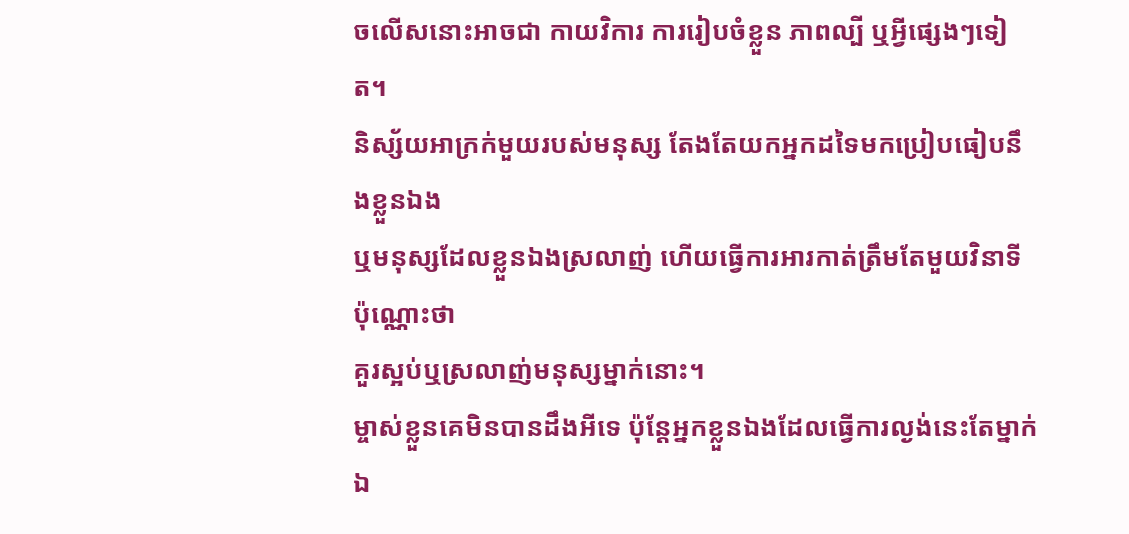ចលើសនោះអាចជា កាយវិការ ការរៀបចំខ្លួន ភាពល្បី ឬអ្វីផ្សេងៗទៀត។
និស្ស័យអាក្រក់មួយរបស់មនុស្ស តែងតែយកអ្នកដទៃមកប្រៀបធៀបនឹងខ្លួនឯង
ឬមនុស្សដែលខ្លួនឯងស្រលាញ់ ហើយធ្វើការអារកាត់ត្រឹមតែមួយវិនាទីប៉ុណ្ណោះថា
គួរស្អប់ឬស្រលាញ់មនុស្សម្នាក់នោះ។
ម្ចាស់ខ្លួនគេមិនបានដឹងអីទេ ប៉ុន្តែអ្នកខ្លួនឯងដែលធ្វើការល្ងង់នេះតែម្នាក់ឯ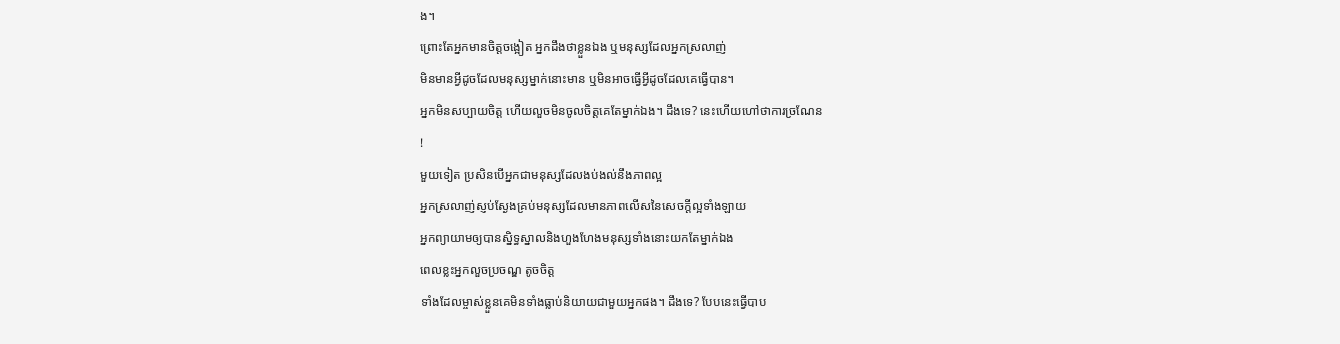ង។
ព្រោះតែអ្នកមានចិត្តចង្អៀត អ្នកដឹងថាខ្លួនឯង ឬមនុស្សដែលអ្នកស្រលាញ់
មិនមានអ្វីដូចដែលមនុស្សម្នាក់នោះមាន ឬមិនអាចធ្វើអ្វីដូចដែលគេធ្វើបាន។
អ្នកមិនសប្បាយចិត្ត ហើយលួចមិនចូលចិត្តគេតែម្នាក់ឯង។ ដឹងទេ? នេះហើយហៅថាការច្រណែន
!
មួយទៀត ប្រសិនបើអ្នកជាមនុស្សដែលងប់ងល់នឹងភាពល្អ
អ្នកស្រលាញ់ស្ញប់ស្ងែងគ្រប់មនុស្សដែលមានភាពលើសនៃសេចក្តីល្អទាំងឡាយ
អ្នកព្យាយាមឲ្យបានស្និទ្ធស្នាលនិងហួងហែងមនុស្សទាំងនោះយកតែម្នាក់ឯង
ពេលខ្លះអ្នកលួចប្រចណ្ឌ តូចចិត្ត
ទាំងដែលម្ចាស់ខ្លួនគេមិនទាំងធ្លាប់និយាយជាមួយអ្នកផង។ ដឹងទេ? បែបនេះធ្វើបាប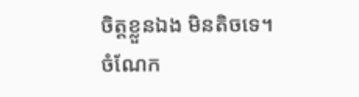ចិត្តខ្លួនឯង មិនតិចទេ។
ចំណែក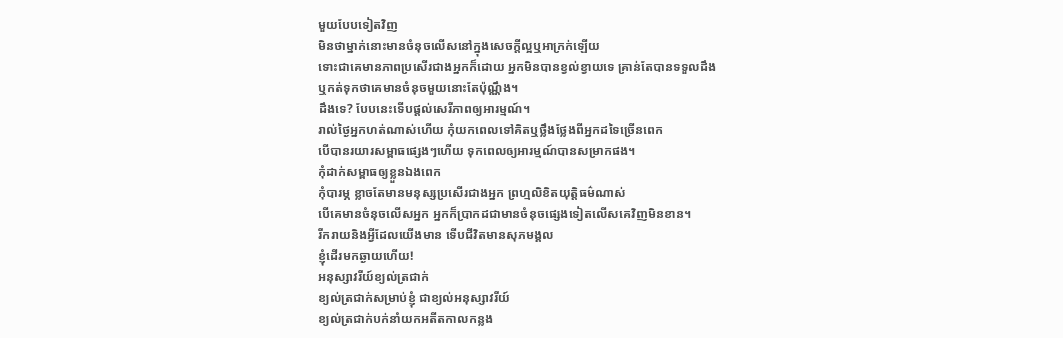មួយបែបទៀតវិញ
មិនថាម្នាក់នោះមានចំនុចលើសនៅក្នុងសេចក្តីល្អឬអាក្រក់ឡើយ
ទោះជាគេមានភាពប្រសើរជាងអ្នកក៏ដោយ អ្នកមិនបានខ្វល់ខ្វាយទេ គ្រាន់តែបានទទួលដឹង
ឬកត់ទុកថាគេមានចំនុចមួយនោះតែប៉ុណ្ណឹង។
ដឹងទេ? បែបនេះទើបផ្តល់សេរីភាពឲ្យអារម្មណ៍។
រាល់ថ្ងៃអ្នកហត់ណាស់ហើយ កុំយកពេលទៅគិតឬថ្លឹងថ្លែងពីអ្នកដទៃច្រើនពេក
បើបានរយារសម្ពាធផ្សេងៗហើយ ទុកពេលឲ្យអារម្មណ៍បានសម្រាកផង។
កុំដាក់សម្ពាធឲ្យខ្លួនឯងពេក
កុំបារម្ភ ខ្លាចតែមានមនុស្សប្រសើរជាងអ្នក ព្រហ្មលិខិតយុត្តិធម៌ណាស់
បើគេមានចំនុចលើសអ្នក អ្នកក៏ប្រាកដជាមានចំនុចផ្សេងទៀតលើសគេវិញមិនខាន។
រីករាយនិងអ្វីដែលយើងមាន ទើបជីវិតមានសុភមង្គល
ខ្ញុំដើរមកឆ្ងាយហើយ!
អនុស្សាវរីយ៍ខ្យល់ត្រជាក់
ខ្យល់ត្រជាក់សម្រាប់ខ្ញុំ ជាខ្យល់អនុស្សាវរីយ៍
ខ្យល់ត្រជាក់បក់នាំយកអតីតកាលកន្លង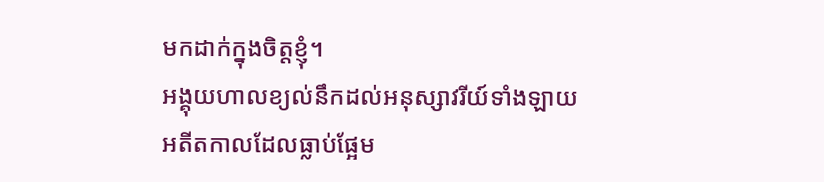មកដាក់ក្នុងចិត្តខ្ញុំ។
អង្គុយហាលខ្យល់នឹកដល់អនុស្សាវរីយ៍ទាំងឡាយ
អតីតកាលដែលធ្លាប់ផ្អែម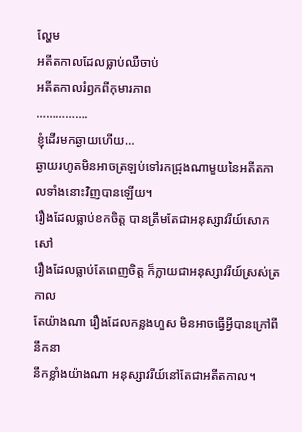ល្ហែម
អតីតកាលដែលធ្លាប់ឈឺចាប់
អតីតកាលរំឭកពីកុមារភាព
…………….
ខ្ញុំដើរមកឆ្ងាយហើយ…
ឆ្ងាយរហូតមិនអាចត្រឡប់ទៅរកជ្រុងណាមួយនៃអតីតកាលទាំងនោះវិញបានឡើយ។
រឿងដែលធ្លាប់ខកចិត្ត បានត្រឹមតែជាអនុស្សាវរីយ៍សោកសៅ
រឿងដែលធ្លាប់តែពេញចិត្ត ក៏ក្លាយជាអនុស្សាវរីយ៍ស្រស់ត្រកាល
តែយ៉ាងណា រឿងដែលកន្លងហួស មិនអាចធ្វើអ្វីបានក្រៅពីនឹកនា
នឹកខ្លាំងយ៉ាងណា អនុស្សាវរីយ៍នៅតែជាអតីតកាល។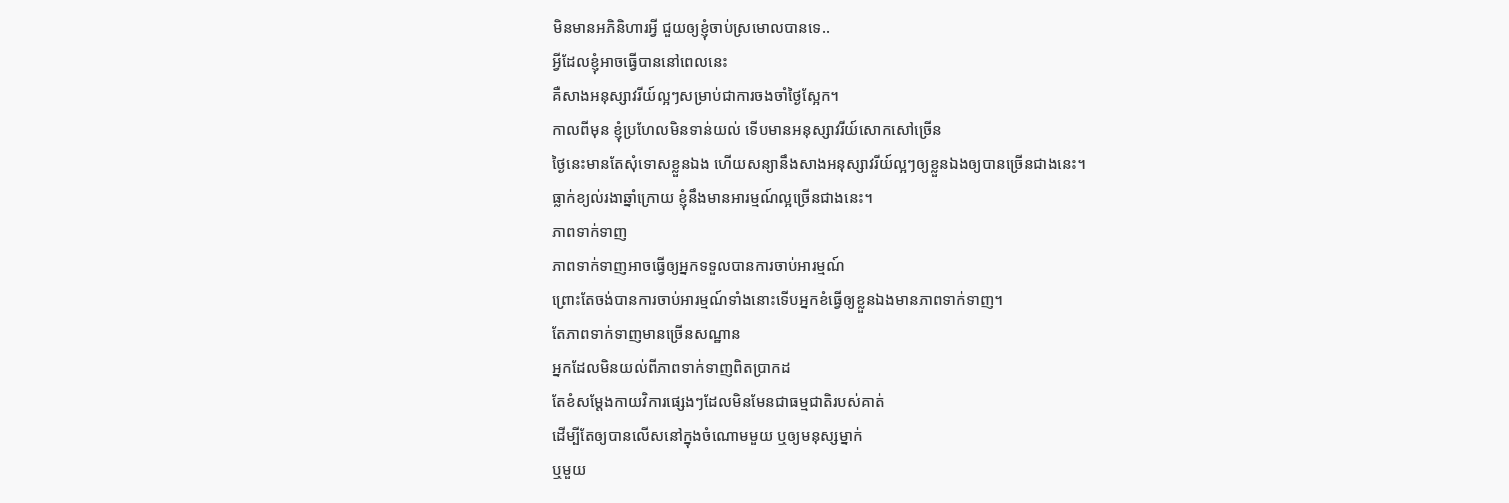មិនមានអភិនិហារអ្វី ជួយឲ្យខ្ញុំចាប់ស្រមោលបានទេ..
អ្វីដែលខ្ញុំអាចធ្វើបាននៅពេលនេះ
គឺសាងអនុស្សាវរីយ៍ល្អៗសម្រាប់ជាការចងចាំថ្ងៃស្អែក។
កាលពីមុន ខ្ញុំប្រហែលមិនទាន់យល់ ទើបមានអនុស្សាវរីយ៍សោកសៅច្រើន
ថ្ងៃនេះមានតែសុំទោសខ្លួនឯង ហើយសន្យានឹងសាងអនុស្សាវរីយ៍ល្អៗឲ្យខ្លួនឯងឲ្យបានច្រើនជាងនេះ។
ធ្លាក់ខ្យល់រងាឆ្នាំក្រោយ ខ្ញុំនឹងមានអារម្មណ៍ល្អច្រើនជាងនេះ។
ភាពទាក់ទាញ
ភាពទាក់ទាញអាចធ្វើឲ្យអ្នកទទួលបានការចាប់អារម្មណ៍
ព្រោះតែចង់បានការចាប់អារម្មណ៍ទាំងនោះទើបអ្នកខំធ្វើឲ្យខ្លួនឯងមានភាពទាក់ទាញ។
តែភាពទាក់ទាញមានច្រើនសណ្ឋាន
អ្នកដែលមិនយល់ពីភាពទាក់ទាញពិតប្រាកដ
តែខំសម្តែងកាយវិការផ្សេងៗដែលមិនមែនជាធម្មជាតិរបស់គាត់
ដើម្បីតែឲ្យបានលើសនៅក្នុងចំណោមមួយ ឬឲ្យមនុស្សម្នាក់
ឬមួយ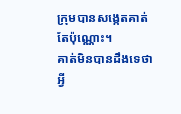ក្រុមបានសង្កេតគាត់តែប៉ុណ្ណោះ។
គាត់មិនបានដឹងទេថាអ្វី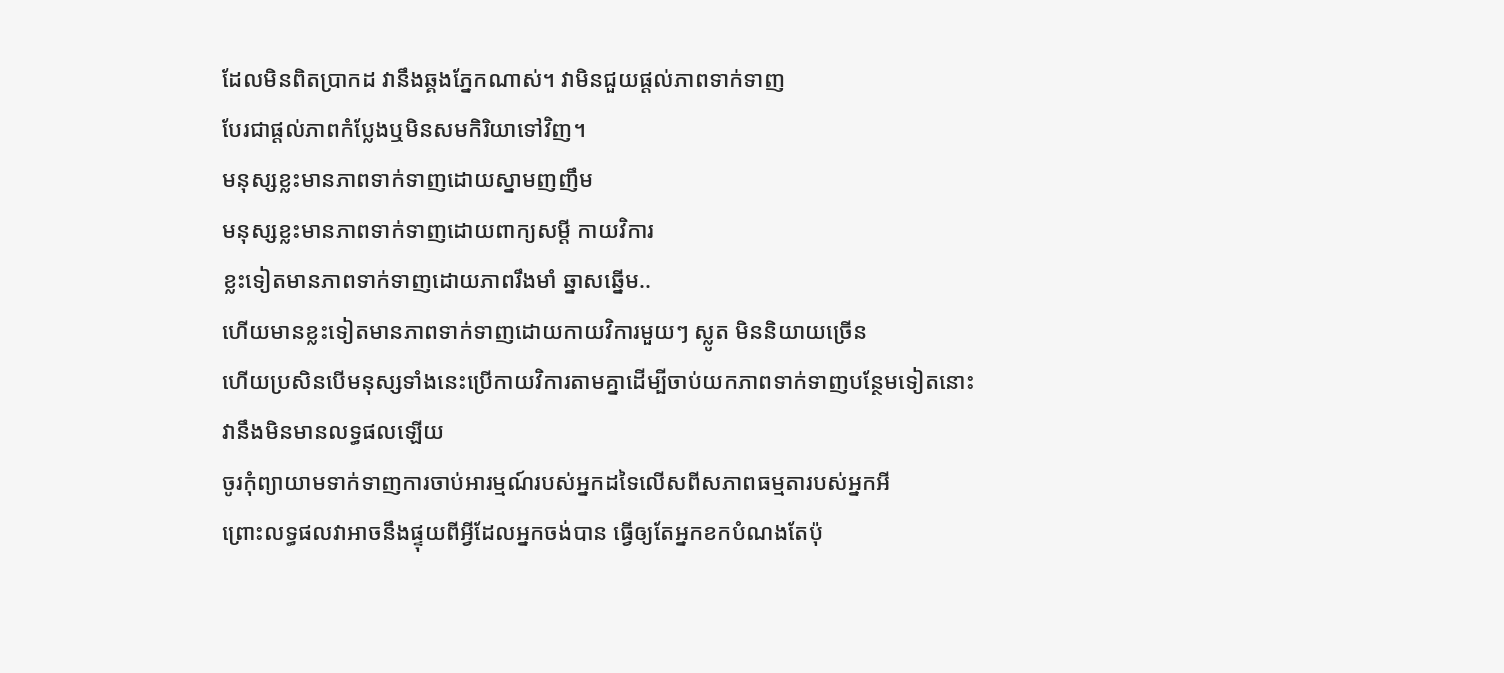ដែលមិនពិតប្រាកដ វានឹងឆ្គងភ្នែកណាស់។ វាមិនជួយផ្តល់ភាពទាក់ទាញ
បែរជាផ្តល់ភាពកំប្លែងឬមិនសមកិរិយាទៅវិញ។
មនុស្សខ្លះមានភាពទាក់ទាញដោយស្នាមញញឹម
មនុស្សខ្លះមានភាពទាក់ទាញដោយពាក្យសម្ដី កាយវិការ
ខ្លះទៀតមានភាពទាក់ទាញដោយភាពរឹងមាំ ឆ្នាសឆ្នើម..
ហើយមានខ្លះទៀតមានភាពទាក់ទាញដោយកាយវិការមួយៗ ស្លូត មិននិយាយច្រើន
ហើយប្រសិនបើមនុស្សទាំងនេះប្រើកាយវិការតាមគ្នាដើម្បីចាប់យកភាពទាក់ទាញបន្ថែមទៀតនោះ
វានឹងមិនមានលទ្ធផលឡើយ
ចូរកុំព្យាយាមទាក់ទាញការចាប់អារម្មណ៍របស់អ្នកដទៃលើសពីសភាពធម្មតារបស់អ្នកអី
ព្រោះលទ្ធផលវាអាចនឹងផ្ទុយពីអ្វីដែលអ្នកចង់បាន ធ្វើឲ្យតែអ្នកខកបំណងតែប៉ុ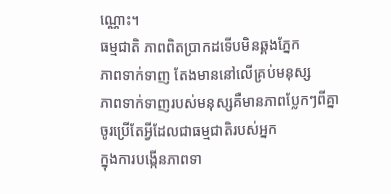ណ្ណោះ។
ធម្មជាតិ ភាពពិតប្រាកដទើបមិនឆ្គងភ្នែក
ភាពទាក់ទាញ តែងមាននៅលើគ្រប់មនុស្ស
ភាពទាក់ទាញរបស់មនុស្សគឺមានភាពប្លែកៗពីគ្នា
ចូរប្រើតែអ្វីដែលជាធម្មជាតិរបស់អ្នក
ក្នុងការបង្កើនភាពទា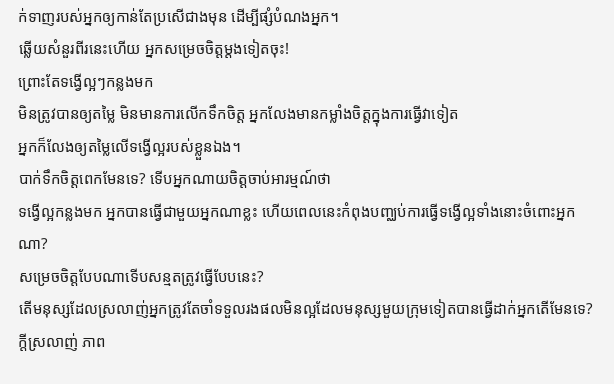ក់ទាញរបស់អ្នកឲ្យកាន់តែប្រសើជាងមុន ដើម្បីផ្សំបំណងអ្នក។
ឆ្លើយសំនួរពីរនេះហើយ អ្នកសម្រេចចិត្តម្តងទៀតចុះ!
ព្រោះតែទង្វើល្អៗកន្លងមក
មិនត្រូវបានឲ្យតម្លៃ មិនមានការលើកទឹកចិត្ត អ្នកលែងមានកម្លាំងចិត្តក្នុងការធ្វើវាទៀត
អ្នកក៏លែងឲ្យតម្លៃលើទង្វើល្អរបស់ខ្លួនឯង។
បាក់ទឹកចិត្តពេកមែនទេ? ទើបអ្នកណាយចិត្តចាប់អារម្មណ៍ថា
ទង្វើល្អកន្លងមក អ្នកបានធ្វើជាមួយអ្នកណាខ្លះ ហើយពេលនេះកំពុងបញ្ឈប់ការធ្វើទង្វើល្អទាំងនោះចំពោះអ្នកណា?
សម្រេចចិត្តបែបណាទើបសន្មតត្រូវធ្វើបែបនេះ?
តើមនុស្សដែលស្រលាញ់អ្នកត្រូវតែចាំទទួលរងផលមិនល្អដែលមនុស្សមួយក្រុមទៀតបានធ្វើដាក់អ្នកតើមែនទេ?
ក្តីស្រលាញ់ ភាព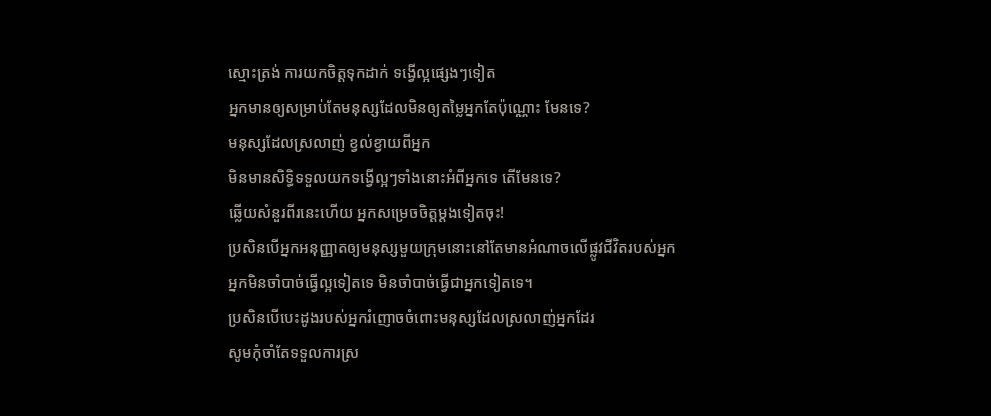ស្មោះត្រង់ ការយកចិត្តទុកដាក់ ទង្វើល្អផ្សេងៗទៀត
អ្នកមានឲ្យសម្រាប់តែមនុស្សដែលមិនឲ្យតម្លៃអ្នកតែប៉ុណ្ណោះ មែនទេ?
មនុស្សដែលស្រលាញ់ ខ្វល់ខ្វាយពីអ្នក
មិនមានសិទ្ធិទទួលយកទង្វើល្អៗទាំងនោះអំពីអ្នកទេ តើមែនទេ?
ឆ្លើយសំនួរពីរនេះហើយ អ្នកសម្រេចចិត្តម្តងទៀតចុះ!
ប្រសិនបើអ្នកអនុញ្ញាតឲ្យមនុស្សមួយក្រុមនោះនៅតែមានអំណាចលើផ្លូវជីវិតរបស់អ្នក
អ្នកមិនចាំបាច់ធ្វើល្អទៀតទេ មិនចាំបាច់ធ្វើជាអ្នកទៀតទេ។
ប្រសិនបើបេះដូងរបស់អ្នករំញោចចំពោះមនុស្សដែលស្រលាញ់អ្នកដែរ
សូមកុំចាំតែទទួលការស្រ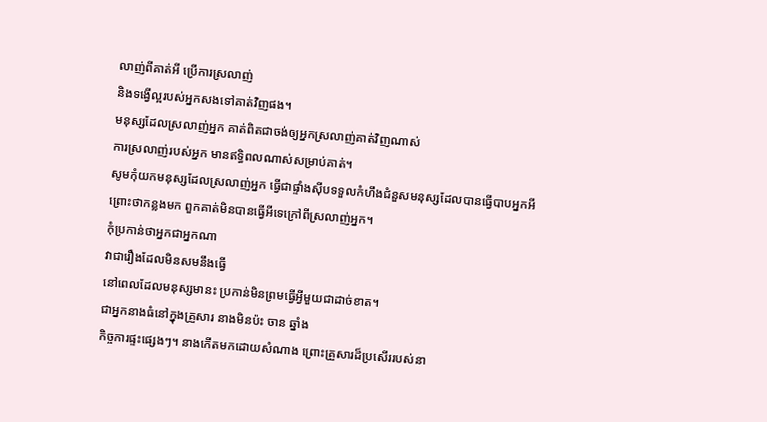លាញ់ពីគាត់អី ប្រើការស្រលាញ់
និងទង្វើល្អរបស់អ្នកសងទៅគាត់វិញផង។
មនុស្សដែលស្រលាញ់អ្នក គាត់ពិតជាចង់ឲ្យអ្នកស្រលាញ់គាត់វិញណាស់
ការស្រលាញ់របស់អ្នក មានឥទ្ធិពលណាស់សម្រាប់គាត់។
សូមកុំយកមនុស្សដែលស្រលាញ់អ្នក ធ្វើជាផ្ទាំងស៊ីបទទួលកំហឹងជំនួសមនុស្សដែលបានធ្វើបាបអ្នកអី
ព្រោះថាកន្លងមក ពួកគាត់មិនបានធ្វើអីទេក្រៅពីស្រលាញ់អ្នក។
កុំប្រកាន់ថាអ្នកជាអ្នកណា
វាជារឿងដែលមិនសមនឹងធ្វើ
នៅពេលដែលមនុស្សមានះ ប្រកាន់មិនព្រមធ្វើអ្វីមួយជាដាច់ខាត។
ជាអ្នកនាងធំនៅក្នុងគ្រួសារ នាងមិនប៉ះ ចាន ឆ្នាំង
កិច្ចការផ្ទះផ្សេងៗ។ នាងកើតមកដោយសំណាង ព្រោះគ្រួសារដ៏ប្រសើររបស់នា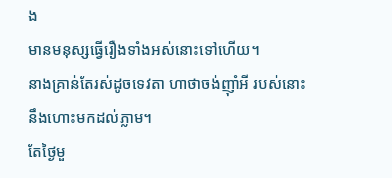ង
មានមនុស្សធ្វើរឿងទាំងអស់នោះទៅហើយ។
នាងគ្រាន់តែរស់ដូចទេវតា ហាថាចង់ញ៉ាំអី របស់នោះនឹងហោះមកដល់ភ្លាម។
តែថ្ងៃមួ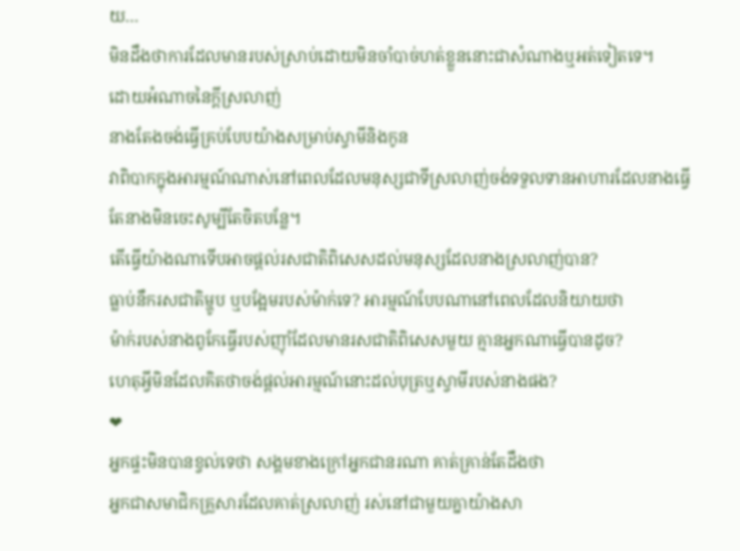យ…
មិនដឹងថាការដែលមានរបស់ស្រាប់ដោយមិនចាំបាច់ហត់ខ្លួននោះជាសំណាងឬអត់ទៀតទេ។
ដោយអំណាចនៃក្តីស្រលាញ់
នាងតែងចង់ធ្វើគ្រប់បែបយ៉ាងសម្រាប់ស្វាមីនិងកូន
វាពិបាកក្នុងអារម្មណ៍ណាស់នៅពេលដែលមនុស្សជាទីស្រលាញ់ចង់ទទួលទានអាហារដែលនាងធ្វើ
តែនាងមិនចេះសូម្បីតែចិតបន្លែ។
តើធ្វើយ៉ាងណាទើបអាចផ្តល់រសជាតិពិសេសដល់មនុស្សដែលនាងស្រលាញ់បាន?
ធ្លាប់នឹករសជាតិម្ហូប ឬបង្អែមរបស់ម៉ាក់ទេ? អារម្មណ៍បែបណានៅពេលដែលនិយាយថា
ម៉ាក់របស់នាងពូកែធ្វើរបស់ញ៉ាំដែលមានរសជាតិពិសេសមួយ គ្មានអ្នកណាធ្វើបានដូច?
ហេតុអ្វីមិនដែលគិតថាចង់ផ្តល់អារម្មណ៍នោះដល់បុត្រឬស្វាមីរបស់នាងផង?
❤
អ្នកផ្ទះមិនបានខ្វល់ទេថា សង្គមខាងក្រៅអ្នកជានរណា គាត់គ្រាន់តែដឹងថា
អ្នកជាសមាជិកគ្រួសារដែលគាត់ស្រលាញ់ រស់នៅជាមួយគ្នាយ៉ាងសា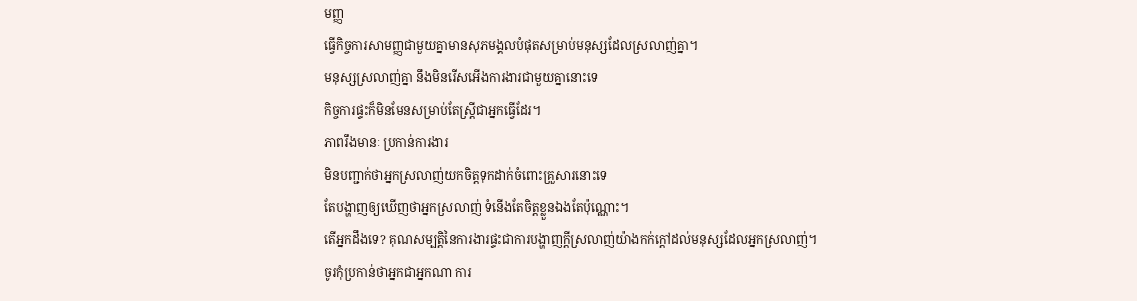មញ្ញ
ធ្វើកិច្ចការសាមញ្ញជាមួយគ្នាមានសុភមង្គលបំផុតសម្រាប់មនុស្សដែលស្រលាញ់គ្នា។
មនុស្សស្រលាញ់គ្នា នឹងមិនរើសអើងការងារជាមួយគ្នានោះទេ
កិច្ចការផ្ទះក៏មិនមែនសម្រាប់តែស្ត្រីជាអ្នកធ្វើដែរ។
ភាពរឹងមានៈ ប្រកាន់ការងារ
មិនបញ្ជាក់ថាអ្នកស្រលាញ់យកចិត្តទុកដាក់ចំពោះគ្រួសារនោះទេ
តែបង្ហាញឲ្យឃើញថាអ្នកស្រលាញ់ ទំនើងតែចិត្តខ្លួនឯងតែប៉ុណ្ណោះ។
តើអ្នកដឹងទេ? គុណសម្បត្តិនៃការងារផ្ទះជាការបង្ហាញក្តីស្រលាញ់យ៉ាងកក់ក្តៅដល់មនុស្សដែលអ្នកស្រលាញ់។
ចូរកុំប្រកាន់ថាអ្នកជាអ្នកណា ការ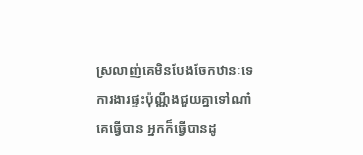ស្រលាញ់គេមិនបែងចែកឋានៈទេ
ការងារផ្ទះប៉ុណ្ណឹងជួយគ្នាទៅណា៎
គេធ្វើបាន អ្នកក៏ធ្វើបានដូ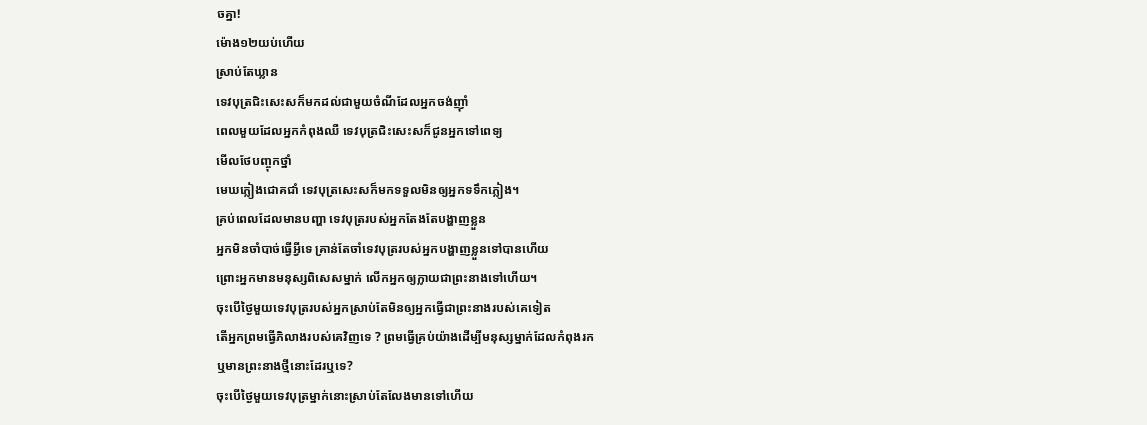ចគ្នា!
ម៉ោង១២យប់ហើយ
ស្រាប់តែឃ្លាន
ទេវបុត្រជិះសេះសក៏មកដល់ជាមួយចំណីដែលអ្នកចង់ញ៉ាំ
ពេលមួយដែលអ្នកកំពុងឈឺ ទេវបុត្រជិះសេះសក៏ជូនអ្នកទៅពេទ្យ
មើលថែបញ្ចុកថ្នាំ
មេឃភ្លៀងជោគជាំ ទេវបុត្រសេះសក៏មកទទួលមិនឲ្យអ្នកទទឹកភ្លៀង។
គ្រប់ពេលដែលមានបញ្ហា ទេវបុត្ររបស់អ្នកតែងតែបង្ហាញខ្លួន
អ្នកមិនចាំបាច់ធ្វើអ្វីទេ គ្រាន់តែចាំទេវបុត្ររបស់អ្នកបង្ហាញខ្លួនទៅបានហើយ
ព្រោះអ្នកមានមនុស្សពិសេសម្នាក់ លើកអ្នកឲ្យក្លាយជាព្រះនាងទៅហើយ។
ចុះបើថ្ងៃមួយទេវបុត្ររបស់អ្នកស្រាប់តែមិនឲ្យអ្នកធ្វើជាព្រះនាងរបស់គេទៀត
តើអ្នកព្រមធ្វើភិលាងរបស់គេវិញទេ ? ព្រមធ្វើគ្រប់យ៉ាងដើម្បីមនុស្សម្នាក់ដែលកំពុងរក
ឬមានព្រះនាងថ្មីនោះដែរឬទេ?
ចុះបើថ្ងៃមួយទេវបុត្រម្នាក់នោះស្រាប់តែលែងមានទៅហើយ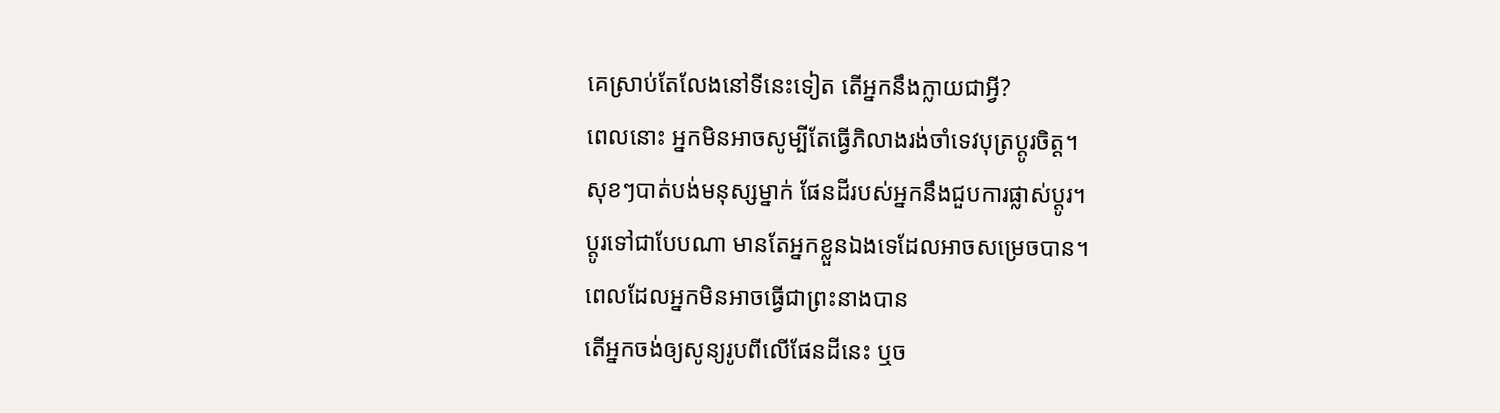គេស្រាប់តែលែងនៅទីនេះទៀត តើអ្នកនឹងក្លាយជាអ្វី?
ពេលនោះ អ្នកមិនអាចសូម្បីតែធ្វើភិលាងរង់ចាំទេវបុត្រប្តូរចិត្ត។
សុខៗបាត់បង់មនុស្សម្នាក់ ផែនដីរបស់អ្នកនឹងជួបការផ្លាស់ប្តូរ។
ប្តូរទៅជាបែបណា មានតែអ្នកខ្លួនឯងទេដែលអាចសម្រេចបាន។
ពេលដែលអ្នកមិនអាចធ្វើជាព្រះនាងបាន
តើអ្នកចង់ឲ្យសូន្យរូបពីលើផែនដីនេះ ឬច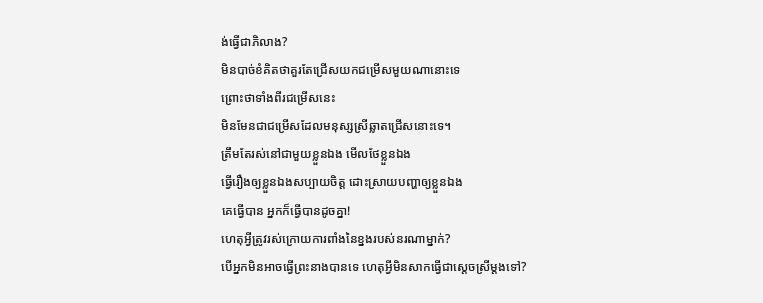ង់ធ្វើជាភិលាង?
មិនបាច់ខំគិតថាគួរតែជ្រើសយកជម្រើសមួយណានោះទេ
ព្រោះថាទាំងពីរជម្រើសនេះ
មិនមែនជាជម្រើសដែលមនុស្សស្រីឆ្លាតជ្រើសនោះទេ។
ត្រឹមតែរស់នៅជាមួយខ្លួនឯង មើលថែខ្លួនឯង
ធ្វើរឿងឲ្យខ្លួនឯងសប្បាយចិត្ត ដោះស្រាយបញ្ហាឲ្យខ្លួនឯង
គេធ្វើបាន អ្នកក៏ធ្វើបានដូចគ្នា!
ហេតុអ្វីត្រូវរស់ក្រោយការពាំងនៃខ្នងរបស់នរណាម្នាក់?
បើអ្នកមិនអាចធ្វើព្រះនាងបានទេ ហេតុអ្វីមិនសាកធ្វើជាស្តេចស្រីម្តងទៅ?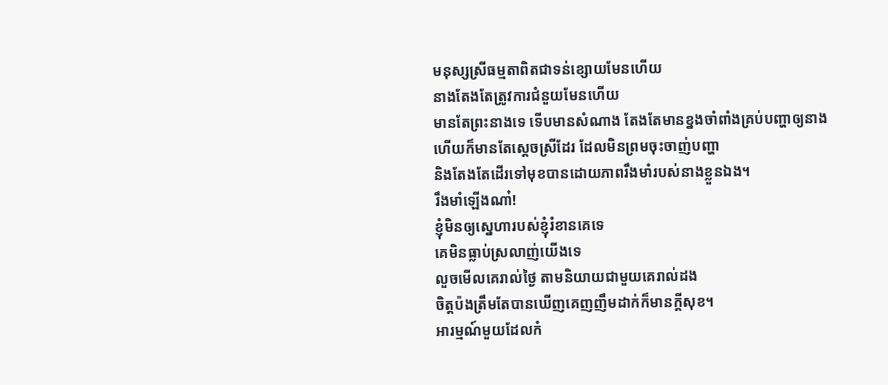មនុស្សស្រីធម្មតាពិតជាទន់ខ្សោយមែនហើយ
នាងតែងតែត្រូវការជំនួយមែនហើយ
មានតែព្រះនាងទេ ទើបមានសំណាង តែងតែមានខ្នងចាំពាំងគ្រប់បញ្ហាឲ្យនាង
ហើយក៏មានតែស្តេចស្រីដែរ ដែលមិនព្រមចុះចាញ់បញ្ហា
និងតែងតែដើរទៅមុខបានដោយភាពរឹងមាំរបស់នាងខ្លួនឯង។
រឹងមាំឡើងណា៎!
ខ្ញុំមិនឲ្យស្នេហារបស់ខ្ញុំរំខានគេទេ
គេមិនធ្លាប់ស្រលាញ់យើងទេ
លួចមើលគេរាល់ថ្ងៃ តាមនិយាយជាមួយគេរាល់ដង
ចិត្តប៉ងត្រឹមតែបានឃើញគេញញឹមដាក់ក៏មានក្តីសុខ។
អារម្មណ៍មួយដែលកំ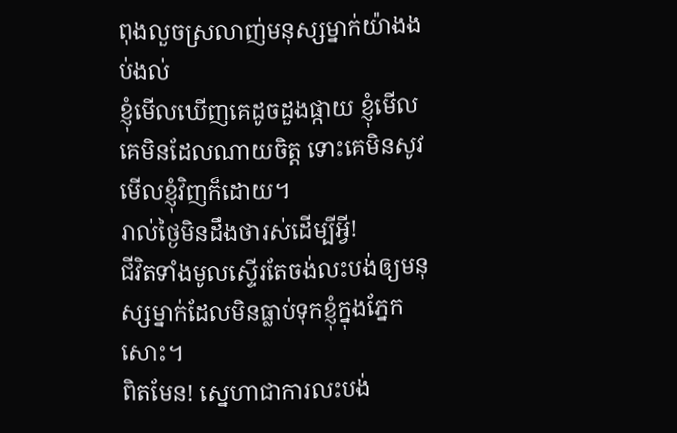ពុងលួចស្រលាញ់មនុស្សម្នាក់យ៉ាងងប់ងល់
ខ្ញុំមើលឃើញគេដូចដួងផ្កាយ ខ្ញុំមើលគេមិនដែលណាយចិត្ត ទោះគេមិនសូវមើលខ្ញុំវិញក៏ដោយ។
រាល់ថ្ងៃមិនដឹងថារស់ដើម្បីអ្វី!
ជីវិតទាំងមូលស្ទើរតែចង់លះបង់ឲ្យមនុស្សម្នាក់ដែលមិនធ្លាប់ទុកខ្ញុំក្នុងភ្នែកសោះ។
ពិតមែន! ស្នេហាជាការលះបង់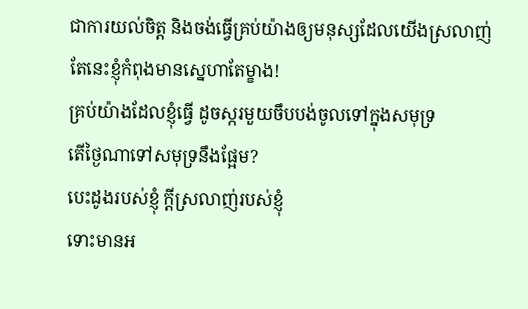ជាការយល់ចិត្ត និងចង់ធ្វើគ្រប់យ៉ាងឲ្យមនុស្សដែលយើងស្រលាញ់
តែនេះខ្ញុំកំពុងមានស្នេហាតែម្ខាង!
គ្រប់យ៉ាងដែលខ្ញុំធ្វើ ដូចស្ករមួយចឹបបង់ចូលទៅក្នុងសមុទ្រ
តើថ្ងៃណាទៅសមុទ្រនឹងផ្អែម?
បេះដូងរបស់ខ្ញុំ ក្តីស្រលាញ់របស់ខ្ញុំ
ទោះមានអ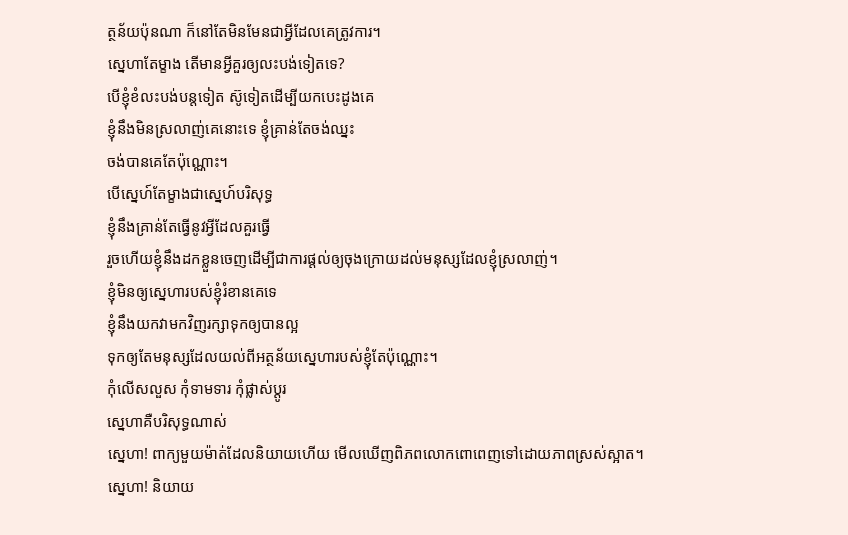ត្ថន័យប៉ុនណា ក៏នៅតែមិនមែនជាអ្វីដែលគេត្រូវការ។
ស្នេហាតែម្ខាង តើមានអ្វីគួរឲ្យលះបង់ទៀតទេ?
បើខ្ញុំខំលះបង់បន្តទៀត ស៊ូទៀតដើម្បីយកបេះដូងគេ
ខ្ញុំនឹងមិនស្រលាញ់គេនោះទេ ខ្ញុំគ្រាន់តែចង់ឈ្នះ
ចង់បានគេតែប៉ុណ្ណោះ។
បើស្នេហ៍តែម្ខាងជាស្នេហ៍បរិសុទ្ធ
ខ្ញុំនឹងគ្រាន់តែធ្វើនូវអ្វីដែលគួរធ្វើ
រួចហើយខ្ញុំនឹងដកខ្លួនចេញដើម្បីជាការផ្តល់ឲ្យចុងក្រោយដល់មនុស្សដែលខ្ញុំស្រលាញ់។
ខ្ញុំមិនឲ្យស្នេហារបស់ខ្ញុំរំខានគេទេ
ខ្ញុំនឹងយកវាមកវិញរក្សាទុកឲ្យបានល្អ
ទុកឲ្យតែមនុស្សដែលយល់ពីអត្ថន័យស្នេហារបស់ខ្ញុំតែប៉ុណ្ណោះ។
កុំលើសលួស កុំទាមទារ កុំផ្លាស់ប្ដូរ
ស្នេហាគឺបរិសុទ្ធណាស់
ស្នេហា! ពាក្យមួយម៉ាត់ដែលនិយាយហើយ មើលឃើញពិភពលោកពោពេញទៅដោយភាពស្រស់ស្អាត។
ស្នេហា! និយាយ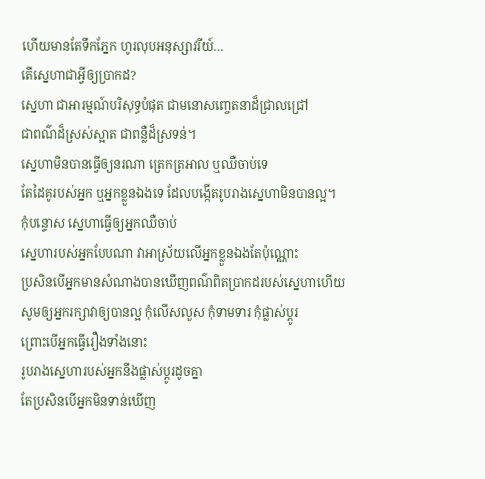ហើយមានតែទឹកភ្នែក ហូរលុបអនុស្សាវរីយ៍…
តើស្នេហាជាអ្វីឲ្យប្រាកដ?
ស្នេហា ជាអារម្មណ៍បរិសុទ្ធបំផុត ជាមនោសញ្ចេតនាដ៏ជ្រាលជ្រៅ
ជាពណ៌ដ៏ស្រស់ស្អាត ជាពន្លឺដ៏ស្រទន់។
ស្នេហាមិនបានធ្វើឲ្យនរណា ត្រេកត្រអាល ឬឈឺចាប់ទេ
តែដៃគូរបស់អ្នក ឬអ្នកខ្លួនឯងទេ ដែលបង្កើតរូបរាងស្នេហាមិនបានល្អ។
កុំបន្ទោស ស្នេហាធ្វើឲ្យអ្នកឈឺចាប់
ស្នេហារបស់អ្នកបែបណា វាអាស្រ័យលើអ្នកខ្លួនឯងតែប៉ុណ្ណោះ
ប្រសិនបើអ្នកមានសំណាងបានឃើញពណ៌ពិតប្រាកដរបស់ស្នេហាហើយ
សូមឲ្យអ្នករក្សាវាឲ្យបានល្អ កុំលើសលួស កុំទាមទារ កុំផ្លាស់ប្ដូរ
ព្រោះបើអ្នកធ្វើរឿងទាំងនោះ
រូបរាងស្នេហារបស់អ្នកនឹងផ្លាស់ប្តូរដូចគ្នា
តែប្រសិនបើអ្នកមិនទាន់ឃើញ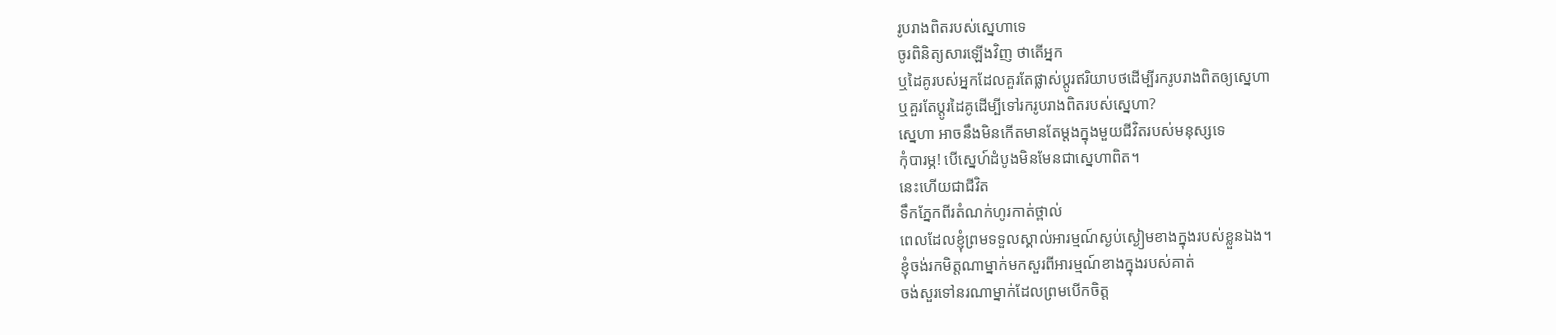រូបរាងពិតរបស់ស្នេហាទេ
ចូរពិនិត្យសារឡើងវិញ ថាតើអ្នក
ឬដៃគូរបស់អ្នកដែលគួរតែផ្លាស់ប្តូរឥរិយាបថដើម្បីរករូបរាងពិតឲ្យស្នេហា
ឬគួរតែប្តូរដៃគូដើម្បីទៅរករូបរាងពិតរបស់ស្នេហា?
ស្នេហា អាចនឹងមិនកើតមានតែម្តងក្នុងមួយជីវិតរបស់មនុស្សទេ
កុំបារម្ភ! បើស្នេហ៍ដំបូងមិនមែនជាស្នេហាពិត។
នេះហើយជាជីវិត
ទឹកភ្នែកពីរតំណក់ហូរកាត់ថ្ពាល់
ពេលដែលខ្ញុំព្រមទទួលស្គាល់អារម្មណ៍ស្ងប់ស្ងៀមខាងក្នុងរបស់ខ្លួនឯង។
ខ្ញុំចង់រកមិត្តណាម្នាក់មកសួរពីអារម្មណ៍ខាងក្នុងរបស់គាត់
ចង់សួរទៅនរណាម្នាក់ដែលព្រមបើកចិត្ត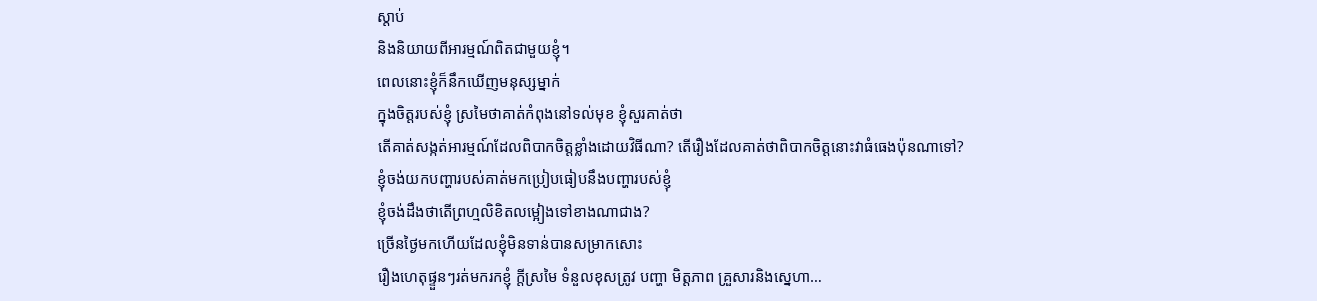ស្តាប់
និងនិយាយពីអារម្មណ៍ពិតជាមួយខ្ញុំ។
ពេលនោះខ្ញុំក៏នឹកឃើញមនុស្សម្នាក់
ក្នុងចិត្តរបស់ខ្ញុំ ស្រមៃថាគាត់កំពុងនៅទល់មុខ ខ្ញុំសួរគាត់ថា
តើគាត់សង្កត់អារម្មណ៍ដែលពិបាកចិត្តខ្លាំងដោយវិធីណា? តើរឿងដែលគាត់ថាពិបាកចិត្តនោះវាធំធេងប៉ុនណាទៅ?
ខ្ញុំចង់យកបញ្ហារបស់គាត់មកប្រៀបធៀបនឹងបញ្ហារបស់ខ្ញុំ
ខ្ញុំចង់ដឹងថាតើព្រហ្មលិខិតលម្អៀងទៅខាងណាជាង?
ច្រើនថ្ងៃមកហើយដែលខ្ញុំមិនទាន់បានសម្រាកសោះ
រឿងហេតុផ្ទួនៗរត់មករកខ្ញុំ ក្តីស្រមៃ ទំនួលខុសត្រូវ បញ្ហា មិត្តភាព គ្រួសារនិងស្នេហា…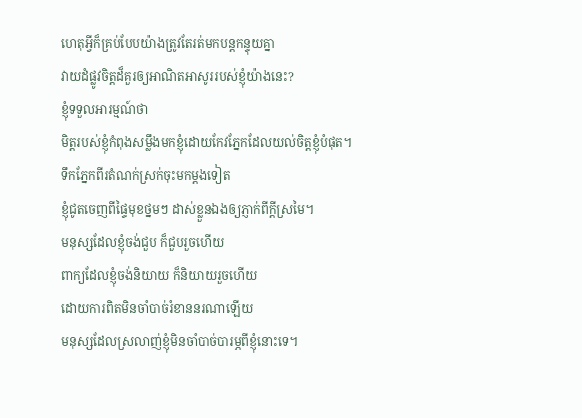ហេតុអ្វីក៏គ្រប់បែបយ៉ាងត្រូវតែរត់មកបន្តកន្ទុយគ្នា
វាយដំផ្លូវចិត្តដ៏គួរឲ្យអាណិតអាសូររបស់ខ្ញុំយ៉ាងនេះ?
ខ្ញុំទទួលអារម្មណ៍ថា
មិត្តរបស់ខ្ញុំកំពុងសម្លឹងមកខ្ញុំដោយកែវភ្នែកដែលយល់ចិត្តខ្ញុំបំផុត។
ទឹកភ្នែកពីរតំណក់ស្រក់ចុះមកម្តងទៀត
ខ្ញុំជូតចេញពីផ្ទៃមុខថ្នមៗ ដាស់ខ្លួនឯងឲ្យភ្ញាក់ពីក្តីស្រមៃ។
មនុស្សដែលខ្ញុំចង់ជួប ក៏ជួបរួចហើយ
ពាក្យដែលខ្ញុំចង់និយាយ ក៏និយាយរួចហើយ
ដោយការពិតមិនចាំបាច់រំខាននរណាឡើយ
មនុស្សដែលស្រលាញ់ខ្ញុំមិនចាំបាច់បារម្ភពីខ្ញុំនោះទេ។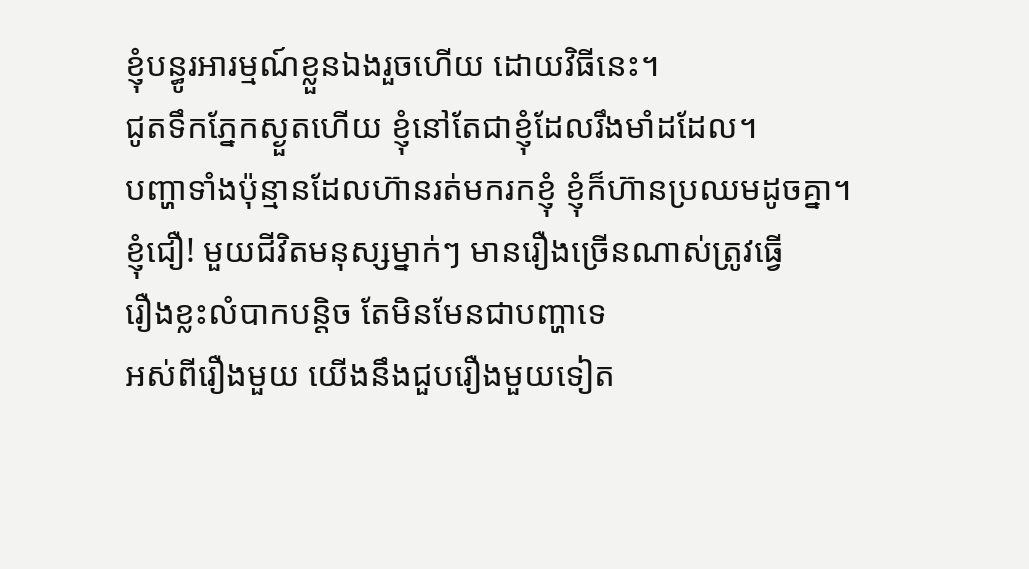ខ្ញុំបន្ធូរអារម្មណ៍ខ្លួនឯងរួចហើយ ដោយវិធីនេះ។
ជូតទឹកភ្នែកស្ងួតហើយ ខ្ញុំនៅតែជាខ្ញុំដែលរឹងមាំដដែល។
បញ្ហាទាំងប៉ុន្មានដែលហ៊ានរត់មករកខ្ញុំ ខ្ញុំក៏ហ៊ានប្រឈមដូចគ្នា។
ខ្ញុំជឿ! មួយជីវិតមនុស្សម្នាក់ៗ មានរឿងច្រើនណាស់ត្រូវធ្វើ
រឿងខ្លះលំបាកបន្តិច តែមិនមែនជាបញ្ហាទេ
អស់ពីរឿងមួយ យើងនឹងជួបរឿងមួយទៀត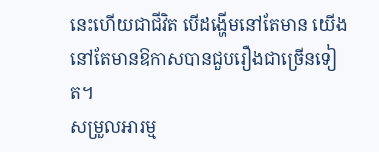នេះហើយជាជីវិត បើដង្ហើមនៅតែមាន យើងនៅតែមានឱកាសបានជួបរឿងជាច្រើនទៀត។
សម្រួលអារម្ម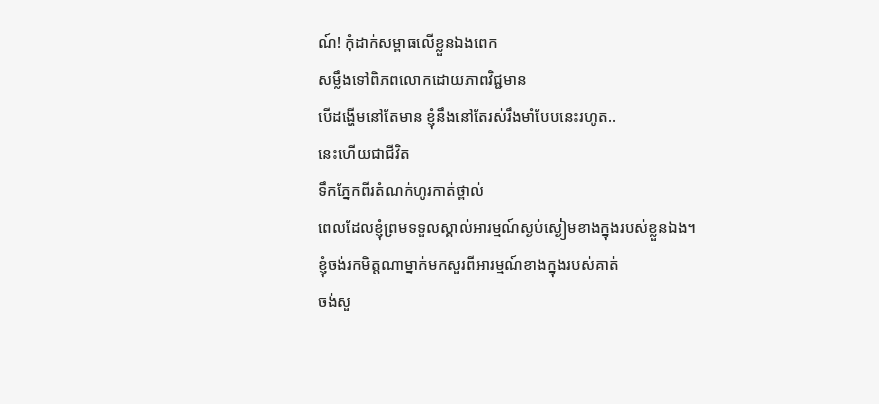ណ៍! កុំដាក់សម្ពាធលើខ្លួនឯងពេក
សម្លឹងទៅពិភពលោកដោយភាពវិជ្ជមាន
បើដង្ហើមនៅតែមាន ខ្ញុំនឹងនៅតែរស់រឹងមាំបែបនេះរហូត..
នេះហើយជាជីវិត
ទឹកភ្នែកពីរតំណក់ហូរកាត់ថ្ពាល់
ពេលដែលខ្ញុំព្រមទទួលស្គាល់អារម្មណ៍ស្ងប់ស្ងៀមខាងក្នុងរបស់ខ្លួនឯង។
ខ្ញុំចង់រកមិត្តណាម្នាក់មកសួរពីអារម្មណ៍ខាងក្នុងរបស់គាត់
ចង់សួ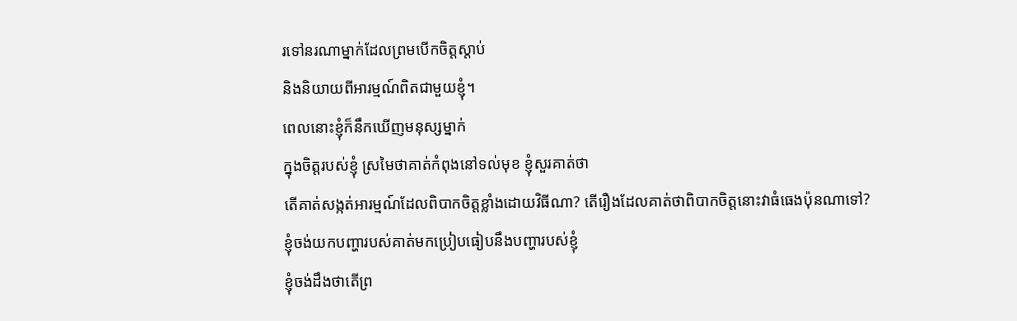រទៅនរណាម្នាក់ដែលព្រមបើកចិត្តស្តាប់
និងនិយាយពីអារម្មណ៍ពិតជាមួយខ្ញុំ។
ពេលនោះខ្ញុំក៏នឹកឃើញមនុស្សម្នាក់
ក្នុងចិត្តរបស់ខ្ញុំ ស្រមៃថាគាត់កំពុងនៅទល់មុខ ខ្ញុំសួរគាត់ថា
តើគាត់សង្កត់អារម្មណ៍ដែលពិបាកចិត្តខ្លាំងដោយវិធីណា? តើរឿងដែលគាត់ថាពិបាកចិត្តនោះវាធំធេងប៉ុនណាទៅ?
ខ្ញុំចង់យកបញ្ហារបស់គាត់មកប្រៀបធៀបនឹងបញ្ហារបស់ខ្ញុំ
ខ្ញុំចង់ដឹងថាតើព្រ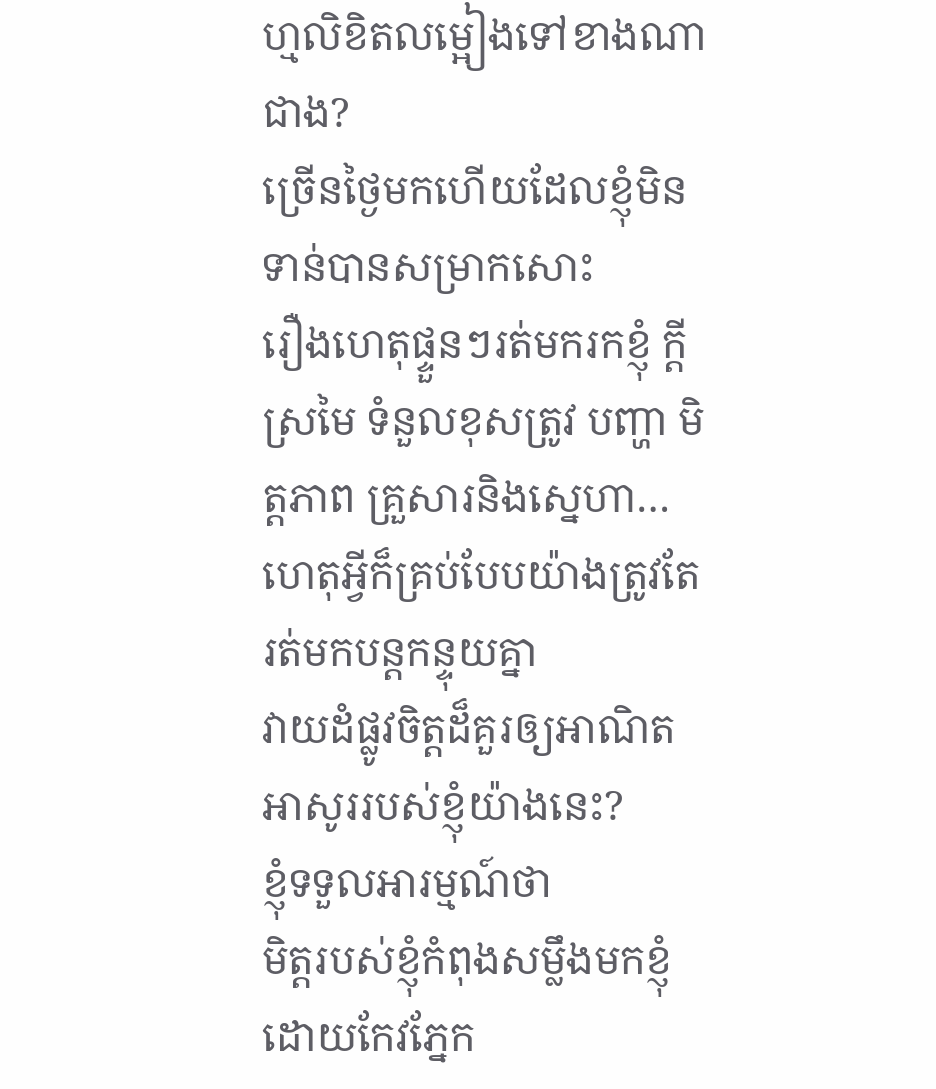ហ្មលិខិតលម្អៀងទៅខាងណាជាង?
ច្រើនថ្ងៃមកហើយដែលខ្ញុំមិនទាន់បានសម្រាកសោះ
រឿងហេតុផ្ទួនៗរត់មករកខ្ញុំ ក្តីស្រមៃ ទំនួលខុសត្រូវ បញ្ហា មិត្តភាព គ្រួសារនិងស្នេហា…
ហេតុអ្វីក៏គ្រប់បែបយ៉ាងត្រូវតែរត់មកបន្តកន្ទុយគ្នា
វាយដំផ្លូវចិត្តដ៏គួរឲ្យអាណិតអាសូររបស់ខ្ញុំយ៉ាងនេះ?
ខ្ញុំទទួលអារម្មណ៍ថា
មិត្តរបស់ខ្ញុំកំពុងសម្លឹងមកខ្ញុំដោយកែវភ្នែក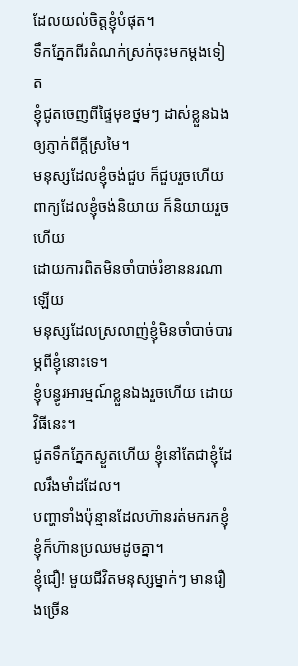ដែលយល់ចិត្តខ្ញុំបំផុត។
ទឹកភ្នែកពីរតំណក់ស្រក់ចុះមកម្តងទៀត
ខ្ញុំជូតចេញពីផ្ទៃមុខថ្នមៗ ដាស់ខ្លួនឯងឲ្យភ្ញាក់ពីក្តីស្រមៃ។
មនុស្សដែលខ្ញុំចង់ជួប ក៏ជួបរួចហើយ
ពាក្យដែលខ្ញុំចង់និយាយ ក៏និយាយរួចហើយ
ដោយការពិតមិនចាំបាច់រំខាននរណាឡើយ
មនុស្សដែលស្រលាញ់ខ្ញុំមិនចាំបាច់បារម្ភពីខ្ញុំនោះទេ។
ខ្ញុំបន្ធូរអារម្មណ៍ខ្លួនឯងរួចហើយ ដោយវិធីនេះ។
ជូតទឹកភ្នែកស្ងួតហើយ ខ្ញុំនៅតែជាខ្ញុំដែលរឹងមាំដដែល។
បញ្ហាទាំងប៉ុន្មានដែលហ៊ានរត់មករកខ្ញុំ ខ្ញុំក៏ហ៊ានប្រឈមដូចគ្នា។
ខ្ញុំជឿ! មួយជីវិតមនុស្សម្នាក់ៗ មានរឿងច្រើន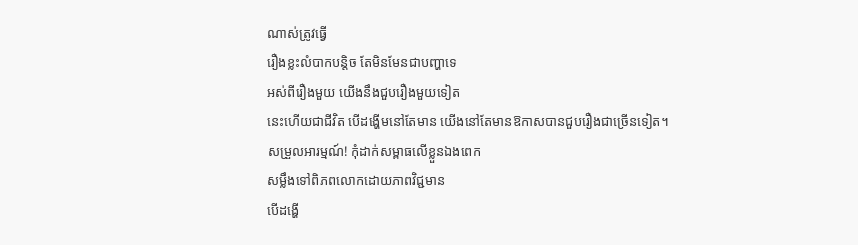ណាស់ត្រូវធ្វើ
រឿងខ្លះលំបាកបន្តិច តែមិនមែនជាបញ្ហាទេ
អស់ពីរឿងមួយ យើងនឹងជួបរឿងមួយទៀត
នេះហើយជាជីវិត បើដង្ហើមនៅតែមាន យើងនៅតែមានឱកាសបានជួបរឿងជាច្រើនទៀត។
សម្រួលអារម្មណ៍! កុំដាក់សម្ពាធលើខ្លួនឯងពេក
សម្លឹងទៅពិភពលោកដោយភាពវិជ្ជមាន
បើដង្ហើ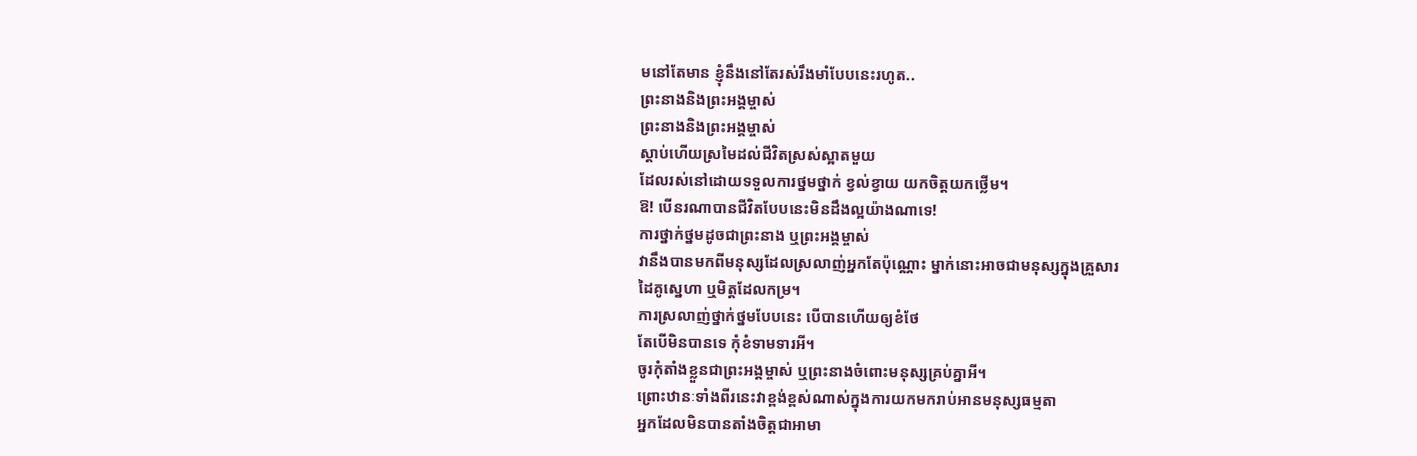មនៅតែមាន ខ្ញុំនឹងនៅតែរស់រឹងមាំបែបនេះរហូត..
ព្រះនាងនិងព្រះអង្គម្ចាស់
ព្រះនាងនិងព្រះអង្គម្ចាស់
ស្តាប់ហើយស្រមៃដល់ជីវិតស្រស់ស្អាតមួយ
ដែលរស់នៅដោយទទួលការថ្នមថ្នាក់ ខ្វល់ខ្វាយ យកចិត្តយកថ្លើម។
ឱ! បើនរណាបានជីវិតបែបនេះមិនដឹងល្អយ៉ាងណាទេ!
ការថ្នាក់ថ្នមដូចជាព្រះនាង ឬព្រះអង្គម្ចាស់
វានឹងបានមកពីមនុស្សដែលស្រលាញ់អ្នកតែប៉ុណ្ណោះ ម្នាក់នោះអាចជាមនុស្សក្នុងគ្រួសារ
ដៃគូស្នេហា ឬមិត្តដែលកម្រ។
ការស្រលាញ់ថ្នាក់ថ្នមបែបនេះ បើបានហើយឲ្យខំថែ
តែបើមិនបានទេ កុំខំទាមទារអី។
ចូរកុំតាំងខ្លួនជាព្រះអង្គម្ចាស់ ឬព្រះនាងចំពោះមនុស្សគ្រប់គ្នាអី។
ព្រោះឋានៈទាំងពីរនេះវាខ្ពង់ខ្ពស់ណាស់ក្នុងការយកមករាប់អានមនុស្សធម្មតា
អ្នកដែលមិនបានតាំងចិត្តជាអាមា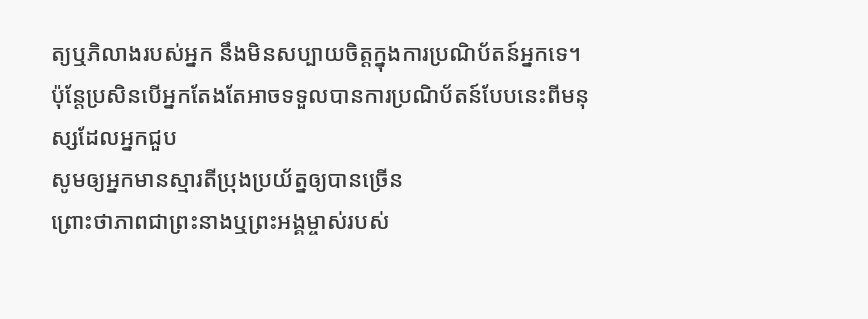ត្យឬភិលាងរបស់អ្នក នឹងមិនសប្បាយចិត្តក្នុងការប្រណិប័តន៍អ្នកទេ។
ប៉ុន្តែប្រសិនបើអ្នកតែងតែអាចទទួលបានការប្រណិប័តន៍បែបនេះពីមនុស្សដែលអ្នកជួប
សូមឲ្យអ្នកមានស្មារតីប្រុងប្រយ័ត្នឲ្យបានច្រើន
ព្រោះថាភាពជាព្រះនាងឬព្រះអង្គម្ចាស់របស់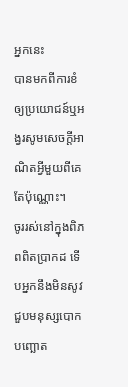អ្នកនេះ
បានមកពីការខំឲ្យប្រយោជន៍ឬអង្វរសូមសេចក្តីអាណិតអ្វីមួយពីគេតែប៉ុណ្ណោះ។
ចូររស់នៅក្នុងពិភពពិតប្រាកដ ទើបអ្នកនឹងមិនសូវជួបមនុស្សបោកបញ្ឆោត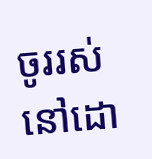ចូររស់នៅដោ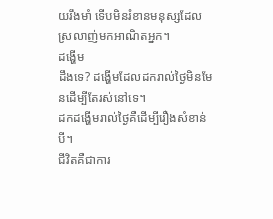យរឹងមាំ ទើបមិនរំខានមនុស្សដែលស្រលាញ់មកអាណិតអ្នក។
ដង្ហើម
ដឹងទេ? ដង្ហើមដែលដករាល់ថ្ងៃមិនមែនដើម្បីតែរស់នៅទេ។
ដកដង្ហើមរាល់ថ្ងៃគឺដើម្បីរឿងសំខាន់បី។
ជីវិតគឺជាការ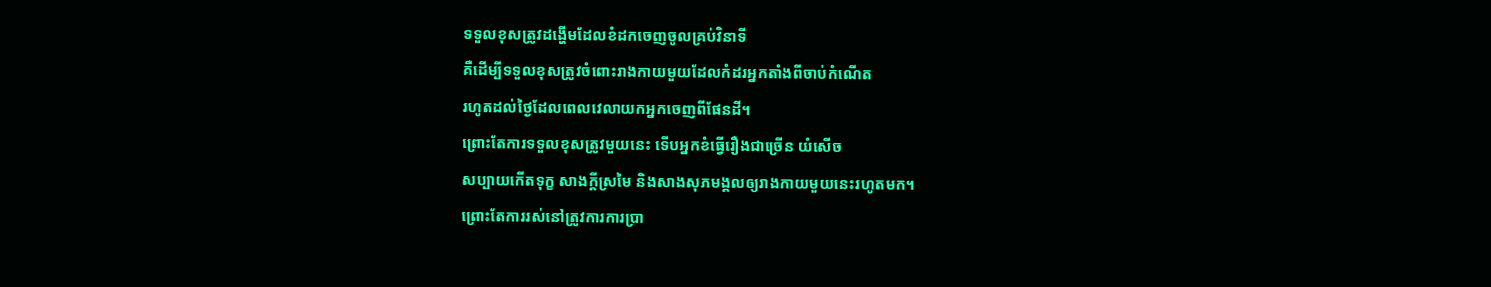ទទួលខុសត្រូវដង្ហើមដែលខំដកចេញចូលគ្រប់វិនាទី
គឺដើម្បីទទួលខុសត្រូវចំពោះរាងកាយមួយដែលកំដរអ្នកតាំងពីចាប់កំណើត
រហូតដល់ថ្ងៃដែលពេលវេលាយកអ្នកចេញពីផែនដី។
ព្រោះតែការទទួលខុសត្រូវមួយនេះ ទើបអ្នកខំធ្វើរឿងជាច្រើន យំសើច
សប្បាយកើតទុក្ខ សាងក្តីស្រមៃ និងសាងសុភមង្គលឲ្យរាងកាយមួយនេះរហូតមក។
ព្រោះតែការរស់នៅត្រូវការការប្រា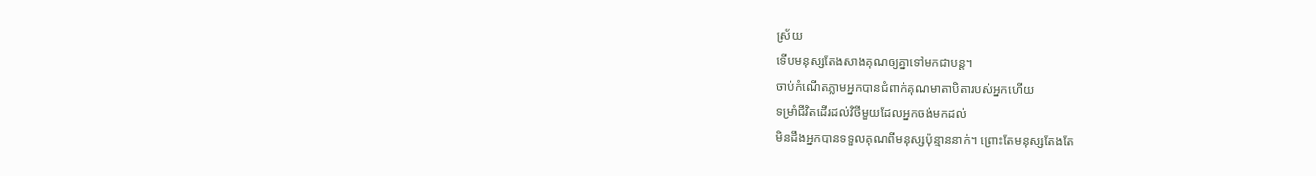ស្រ័យ
ទើបមនុស្សតែងសាងគុណឲ្យគ្នាទៅមកជាបន្ត។
ចាប់កំណើតភ្លាមអ្នកបានជំពាក់គុណមាតាបិតារបស់អ្នកហើយ
ទម្រាំជីវិតដើរដល់វិថីមួយដែលអ្នកចង់មកដល់
មិនដឹងអ្នកបានទទួលគុណពីមនុស្សប៉ុន្មាននាក់។ ព្រោះតែមនុស្សតែងតែ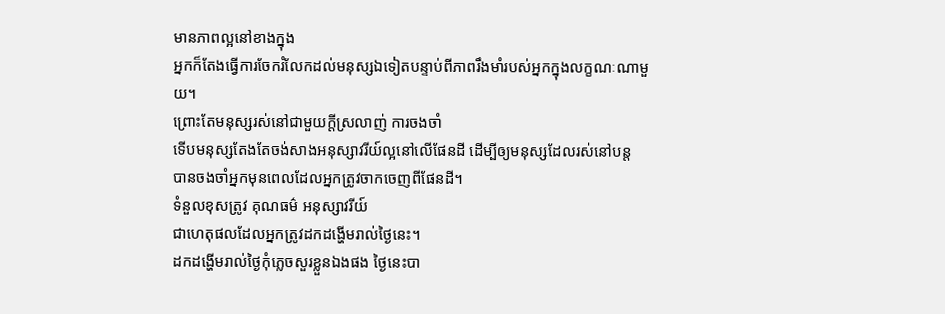មានភាពល្អនៅខាងក្នុង
អ្នកក៏តែងធ្វើការចែករំលែកដល់មនុស្សឯទៀតបន្ទាប់ពីភាពរឹងមាំរបស់អ្នកក្នុងលក្ខណៈណាមួយ។
ព្រោះតែមនុស្សរស់នៅជាមួយក្តីស្រលាញ់ ការចងចាំ
ទើបមនុស្សតែងតែចង់សាងអនុស្សាវរីយ៍ល្អនៅលើផែនដី ដើម្បីឲ្យមនុស្សដែលរស់នៅបន្ត
បានចងចាំអ្នកមុនពេលដែលអ្នកត្រូវចាកចេញពីផែនដី។
ទំនួលខុសត្រូវ គុណធម៌ អនុស្សាវរីយ៍
ជាហេតុផលដែលអ្នកត្រូវដកដង្ហើមរាល់ថ្ងៃនេះ។
ដកដង្ហើមរាល់ថ្ងៃកុំភ្លេចសួរខ្លួនឯងផង ថ្ងៃនេះបា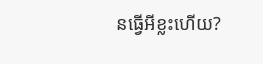នធ្វើអីខ្លះហើយ?